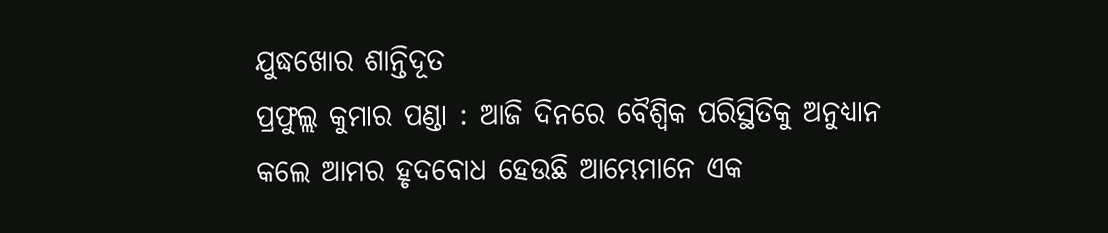ଯୁଦ୍ଧଖୋର ଶାନ୍ତିଦୂତ
ପ୍ରଫୁଲ୍ଲ କୁମାର ପଣ୍ଡା : ଆଜି ଦିନରେ ବୈଶ୍ୱିକ ପରିସ୍ଥିତିକୁ ଅନୁଧ୍ୟାନ କଲେ ଆମର ହୃଦବୋଧ ହେଉଛି ଆମ୍ଭେମାନେ ଏକ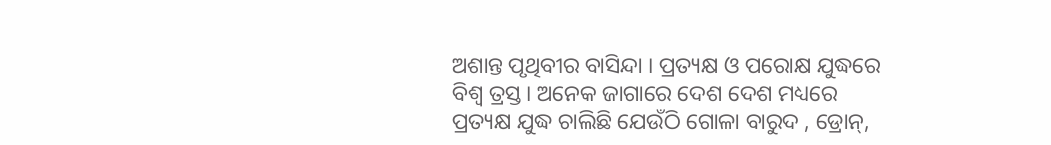ଅଶାନ୍ତ ପୃଥିବୀର ବାସିନ୍ଦା । ପ୍ରତ୍ୟକ୍ଷ ଓ ପରୋକ୍ଷ ଯୁଦ୍ଧରେ ବିଶ୍ୱ ତ୍ରସ୍ତ। ଅନେକ ଜାଗାରେ ଦେଶ ଦେଶ ମଧ୍ୟରେ ପ୍ରତ୍ୟକ୍ଷ ଯୁଦ୍ଧ ଚାଲିଛି ଯେଉଁଠି ଗୋଳା ବାରୁଦ , ଡ୍ରୋନ୍,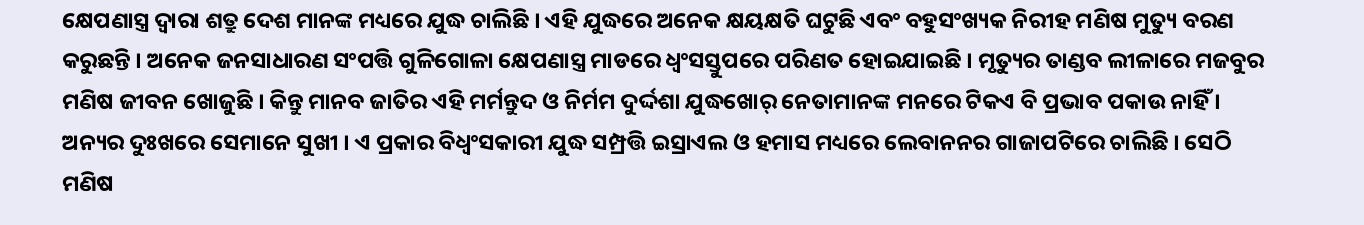କ୍ଷେପଣାସ୍ତ୍ର ଦ୍ୱାରା ଶତ୍ରୁ ଦେଶ ମାନଙ୍କ ମଧ୍ୟରେ ଯୁଦ୍ଧ ଚାଲିଛି । ଏହି ଯୁଦ୍ଧରେ ଅନେକ କ୍ଷୟକ୍ଷତି ଘଟୁଛି ଏବଂ ବହୁସଂଖ୍ୟକ ନିରୀହ ମଣିଷ ମୁତ୍ୟୁ ବରଣ କରୁଛନ୍ତି । ଅନେକ ଜନସାଧାରଣ ସଂପତ୍ତି ଗୁଳିଗୋଳା କ୍ଷେପଣାସ୍ତ୍ର ମାଡରେ ଧ୍ୱଂସସ୍ତୁପରେ ପରିଣତ ହୋଇଯାଇଛି । ମୃତ୍ୟୁର ତାଣ୍ଡବ ଲୀଳାରେ ମଜବୁର ମଣିଷ ଜୀବନ ଖୋଜୁଛି । କିନ୍ତୁ ମାନବ ଜାତିର ଏହି ମର୍ମନ୍ତୁଦ ଓ ନିର୍ମମ ଦୁର୍ଦ୍ଦଶା ଯୁଦ୍ଧଖୋର୍ ନେତାମାନଙ୍କ ମନରେ ଟିକଏ ବି ପ୍ରଭାବ ପକାଉ ନାହିଁ । ଅନ୍ୟର ଦୁଃଖରେ ସେମାନେ ସୁଖୀ । ଏ ପ୍ରକାର ବିଧ୍ୱଂସକାରୀ ଯୁଦ୍ଧ ସମ୍ପ୍ରତ୍ତି ଇସ୍ରାଏଲ ଓ ହମାସ ମଧ୍ୟରେ ଲେବାନନର ଗାଜାପଟିରେ ଚାଲିଛି । ସେଠି ମଣିଷ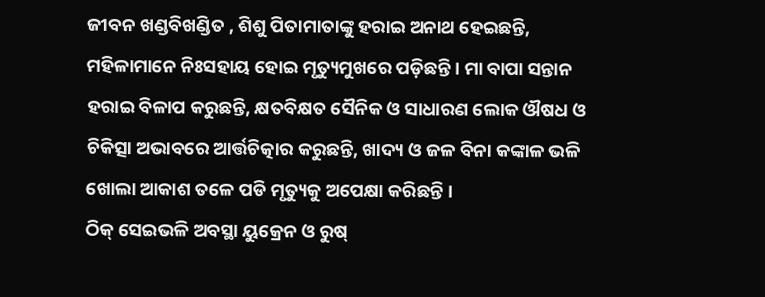ଜୀବନ ଖଣ୍ଡବିଖଣ୍ଡିତ , ଶିଶୁ ପିତାମାତାଙ୍କୁ ହରାଇ ଅନାଥ ହେଇଛନ୍ତି, ମହିଳାମାନେ ନିଃସହାୟ ହୋଇ ମୃତ୍ୟୁମୁଖରେ ପଡ଼ିଛନ୍ତି । ମା ବାପା ସନ୍ତାନ ହରାଇ ବିଳାପ କରୁଛନ୍ତି, କ୍ଷତବିକ୍ଷତ ସୈନିକ ଓ ସାଧାରଣ ଲୋକ ଔଷଧ ଓ ଚିକିତ୍ସା ଅଭାବରେ ଆର୍ତ୍ତଚିତ୍କାର କରୁଛନ୍ତି, ଖାଦ୍ୟ ଓ ଜଳ ବିନା କଙ୍କାଳ ଭଳି ଖୋଲା ଆକାଶ ତଳେ ପଡି ମୃତ୍ୟୁକୁ ଅପେକ୍ଷା କରିଛନ୍ତି ।
ଠିକ୍ ସେଇଭଳି ଅବସ୍ଥା ୟୁକ୍ରେନ ଓ ରୁଷ୍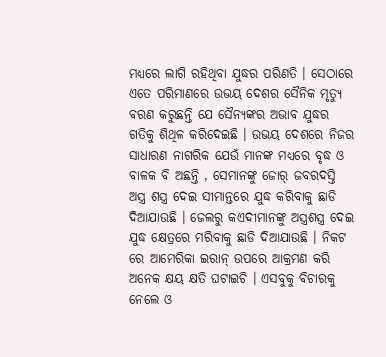ମଧ୍ୟରେ ଲାଗି ରହିଥିବା ଯୁଦ୍ଧର ପରିଣତି । ସେଠାରେ ଏତେ ପରିମାଣରେ ଉଭୟ ଦେଶର ସୈନିକ ମୃତ୍ୟୁ ବରଣ କରୁଛନ୍ତି ଯେ ସୈନ୍ୟଙ୍କର ଅଭାବ ଯୁଦ୍ଧର ଗତିକୁ ଶିଥିଳ କରିଦେଇଛି । ଉଭୟ ଦେଶରେ ନିଜର ସାଧାରଣ ନାଗରିକ ଯେଉଁ ମାନଙ୍କ ମଧ୍ୟରେ ବୃଦ୍ଧ ଓ ବାଳକ ବି ଅଛନ୍ତି , ସେମାନଙ୍କୁ ଜୋର୍ ଜବରଦସ୍ତି ଅସ୍ତ୍ର ଶସ୍ତ୍ର ଦେଇ ସୀମାନ୍ତରେ ଯୁଦ୍ଧ କରିବାକୁ ଛାଡି ଦିଆଯାଉଛି । ଜେଲରୁ କଏଦୀମାନଙ୍କୁ ଅସ୍ତ୍ରଶସ୍ତ୍ର ଦେଇ ଯୁଦ୍ଧ କ୍ଷେତ୍ରରେ ମରିବାକୁ ଛାଡି ଦିଆଯାଉଛି । ନିକଟ ରେ ଆମେରିକା ଇରାନ୍ ଉପରେ ଆକ୍ରମଣ କରି ଅନେକ କ୍ଷୟ କ୍ଷତି ଘଟାଇଚି । ଏସବୁକୁ ବିଚାରକୁ ନେଲେ ଓ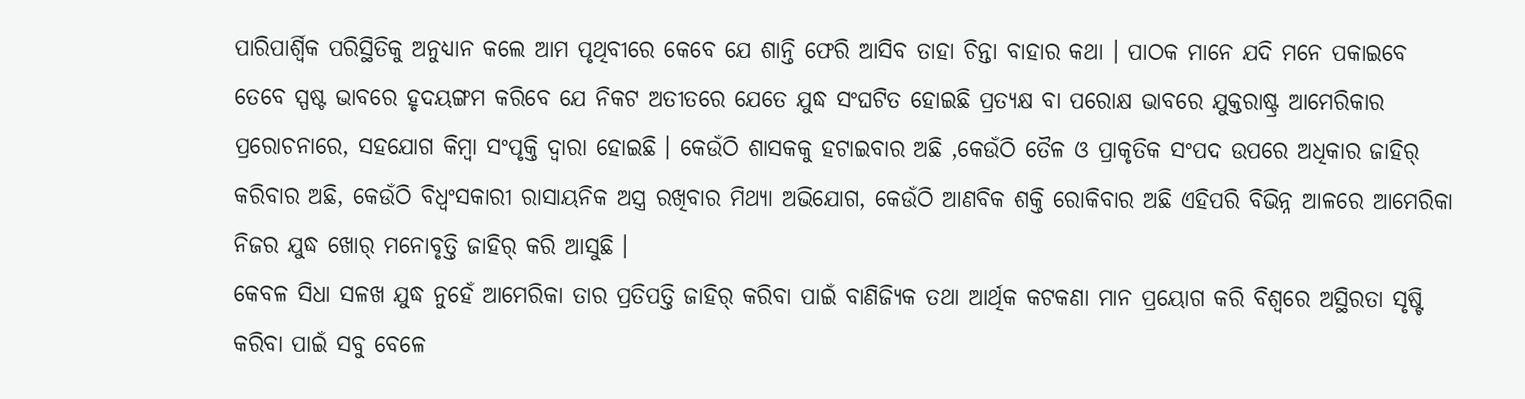ପାରିପାର୍ଶ୍ୱିକ ପରିସ୍ଥିତିକୁ ଅନୁଧ୍ୟାନ କଲେ ଆମ ପୃଥିବୀରେ କେବେ ଯେ ଶାନ୍ତି ଫେରି ଆସିବ ତାହା ଚିନ୍ତା ବାହାର କଥା । ପାଠକ ମାନେ ଯଦି ମନେ ପକାଇବେ ତେବେ ସ୍ପଷ୍ଟ ଭାବରେ ହୃଦୟଙ୍ଗମ କରିବେ ଯେ ନିକଟ ଅତୀତରେ ଯେତେ ଯୁଦ୍ଧ ସଂଘଟିତ ହୋଇଛି ପ୍ରତ୍ୟକ୍ଷ ବା ପରୋକ୍ଷ ଭାବରେ ଯୁକ୍ତରାଷ୍ଟ୍ର ଆମେରିକାର ପ୍ରରୋଚନାରେ, ସହଯୋଗ କିମ୍ବା ସଂପୃକ୍ତି ଦ୍ୱାରା ହୋଇଛି । କେଉଁଠି ଶାସକକୁ ହଟାଇବାର ଅଛି ,କେଉଁଠି ତୈଳ ଓ ପ୍ରାକୃତିକ ସଂପଦ ଉପରେ ଅଧିକାର ଜାହିର୍ କରିବାର ଅଛି, କେଉଁଠି ବିଧ୍ୱଂସକାରୀ ରାସାୟନିକ ଅସ୍ତ୍ର ରଖିବାର ମିଥ୍ୟା ଅଭିଯୋଗ, କେଉଁଠି ଆଣବିକ ଶକ୍ତି ରୋକିବାର ଅଛି ଏହିପରି ବିଭିନ୍ନ ଆଳରେ ଆମେରିକା ନିଜର ଯୁଦ୍ଧ ଖୋର୍ ମନୋବୃତ୍ତି ଜାହିର୍ କରି ଆସୁଛି ।
କେବଳ ସିଧା ସଳଖ ଯୁଦ୍ଧ ନୁହେଁ ଆମେରିକା ତାର ପ୍ରତିପତ୍ତି ଜାହିର୍ କରିବା ପାଇଁ ବାଣିଜ୍ୟିକ ତଥା ଆର୍ଥିକ କଟକଣା ମାନ ପ୍ରୟୋଗ କରି ବିଶ୍ୱରେ ଅସ୍ଥିରତା ସୃଷ୍ଟି କରିବା ପାଇଁ ସବୁ ବେଳେ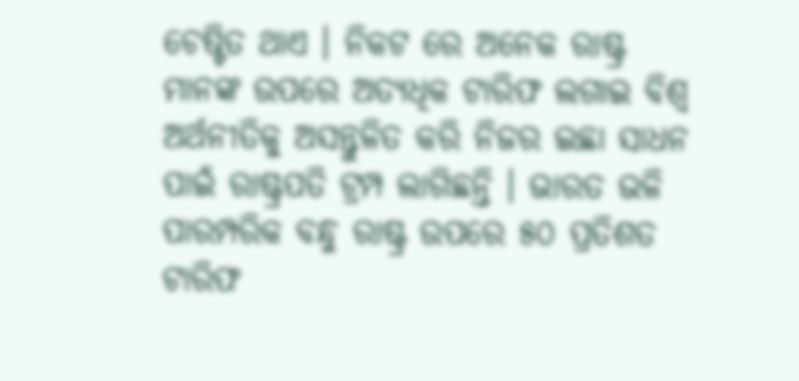ଚେଷ୍ଟିତ ଥାଏ । ନିକଟ ରେ ଅନେକ ରାଷ୍ଟ୍ର ମାନଙ୍କ ଉପରେ ଅତ୍ୟଧିକ ଟାରିଫ ଲଗାଇ ବିଶ୍ୱ ଅର୍ଥନୀତିକୁ ଅସନ୍ତୁଳିତ କରି ନିଜର ଇଛା ସାଧନ ପାଇଁ ରାଷ୍ଟ୍ରପତି ଟ୍ରମ୍ପ ଲାଗିଛନ୍ତି । ଭାରତ ଭଳି ପାରମ୍ପରିକ ବନ୍ଧୁ ରାଷ୍ଟ୍ର ଉପରେ ୫୦ ପ୍ରତିଶତ ଟାରିଫ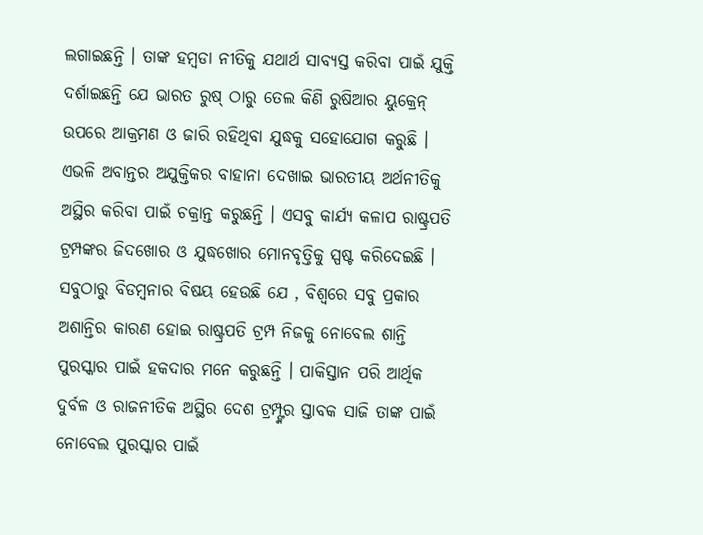ଲଗାଇଛନ୍ତି । ତାଙ୍କ ହମ୍ବଡା ନୀତିକୁ ଯଥାର୍ଥ ସାବ୍ୟସ୍ତ କରିବା ପାଇଁ ଯୁକ୍ତି ଦର୍ଶାଇଛନ୍ତି ଯେ ଭାରତ ରୁଷ୍ ଠାରୁ ତେଲ କିଣି ରୁଷିଆର ୟୁକ୍ରେନ୍ ଉପରେ ଆକ୍ରମଣ ଓ ଜାରି ରହିଥିବା ଯୁଦ୍ଧକୁ ସହୋଯୋଗ କରୁଛି । ଏଭଳି ଅବାନ୍ତର ଅଯୁକ୍ତିକର ବାହାନା ଦେଖାଇ ଭାରତୀୟ ଅର୍ଥନୀତିକୁ ଅସ୍ଥିର କରିବା ପାଇଁ ଚକ୍ରାନ୍ତ କରୁଛନ୍ତି । ଏସବୁ କାର୍ଯ୍ୟ କଳାପ ରାଷ୍ଟ୍ରପତି ଟ୍ରମ୍ପଙ୍କର ଜିଦଖୋର ଓ ଯୁଦ୍ଧଖୋର ମୋନବୃତ୍ତିକୁ ସ୍ପଷ୍ଟ କରିଦେଇଛି ।
ସବୁଠାରୁ ବିଡମ୍ବନାର ବିଷୟ ହେଉଛି ଯେ , ବିଶ୍ୱରେ ସବୁ ପ୍ରକାର ଅଶାନ୍ତିର କାରଣ ହୋଇ ରାଷ୍ଟ୍ରପତି ଟ୍ରମ୍ପ ନିଜକୁ ନୋବେଲ ଶାନ୍ତି ପୁରସ୍କାର ପାଇଁ ହକଦାର ମନେ କରୁଛନ୍ତି । ପାକିସ୍ତାନ ପରି ଆର୍ଥିକ ଦୁର୍ବଳ ଓ ରାଜନୀତିକ ଅସ୍ଥିର ଦେଶ ଟ୍ରମ୍ପ୍ଙ୍କର ସ୍ତାବକ ସାଜି ତାଙ୍କ ପାଇଁ ନୋବେଲ ପୁରସ୍କାର ପାଇଁ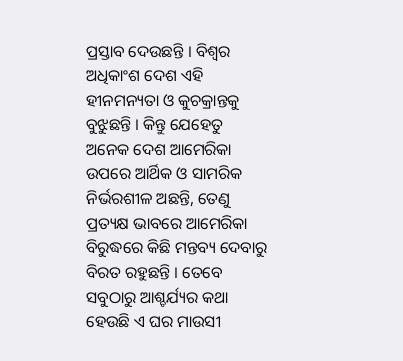ପ୍ରସ୍ତାବ ଦେଉଛନ୍ତି । ବିଶ୍ୱର ଅଧିକାଂଶ ଦେଶ ଏହି ହୀନମନ୍ୟତା ଓ କୁଚକ୍ରାନ୍ତକୁ ବୁଝୁଛନ୍ତି । କିନ୍ତୁ ଯେହେତୁ ଅନେକ ଦେଶ ଆମେରିକା ଉପରେ ଆର୍ଥିକ ଓ ସାମରିକ ନିର୍ଭରଶୀଳ ଅଛନ୍ତି, ତେଣୁ ପ୍ରତ୍ୟକ୍ଷ ଭାବରେ ଆମେରିକା ବିରୁଦ୍ଧରେ କିଛି ମନ୍ତବ୍ୟ ଦେବାରୁ ବିରତ ରହୁଛନ୍ତି । ତେବେ ସବୁଠାରୁ ଆଶ୍ଚର୍ଯ୍ୟର କଥା ହେଉଛି ଏ ଘର ମାଉସୀ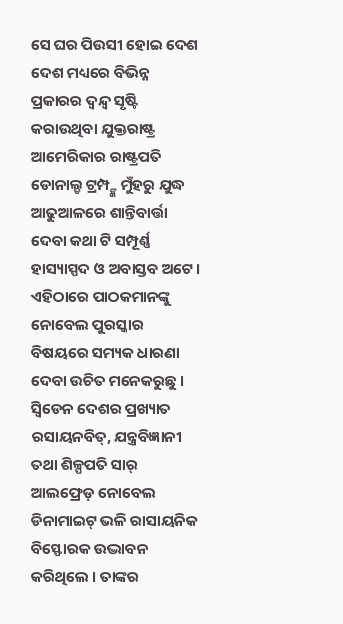ସେ ଘର ପିଉସୀ ହୋଇ ଦେଶ ଦେଶ ମଧ୍ୟରେ ବିଭିନ୍ନ ପ୍ରକାରର ଦ୍ୱନ୍ଦ୍ୱ ସୃଷ୍ଟି କରାଉଥିବା ଯୁକ୍ତରାଷ୍ଟ୍ର ଆମେରିକାର ରାଷ୍ଟ୍ରପତି ଡୋନାଲ୍ଡ ଟ୍ରମ୍ପ୍ଙ୍କ ମୁଁହରୁ ଯୁଦ୍ଧ ଆଢୁଆଳରେ ଶାନ୍ତିବାର୍ତ୍ତା ଦେବା କଥା ଟି ସମ୍ପୂର୍ଣ୍ଣ ହାସ୍ୟାସ୍ପଦ ଓ ଅବାସ୍ତବ ଅଟେ । ଏହିଠାରେ ପାଠକମାନଙ୍କୁ ନୋବେଲ ପୁରସ୍କାର ବିଷୟରେ ସମ୍ୟକ ଧାରଣା ଦେବା ଉଚିତ ମନେକରୁଛୁ । ସ୍ୱିଡେନ ଦେଶର ପ୍ରଖ୍ୟାତ ରସାୟନବିତ୍, ଯନ୍ତ୍ରବିଜ୍ଞାନୀ ତଥା ଶିଳ୍ପପତି ସାର୍ ଆଲଫ୍ରେଡ଼ ନୋବେଲ ଡିନାମାଇଟ୍ ଭଳି ରାସାୟନିକ ବିସ୍ଫୋରକ ଉଦ୍ଭାବନ କରିଥିଲେ । ତାଙ୍କର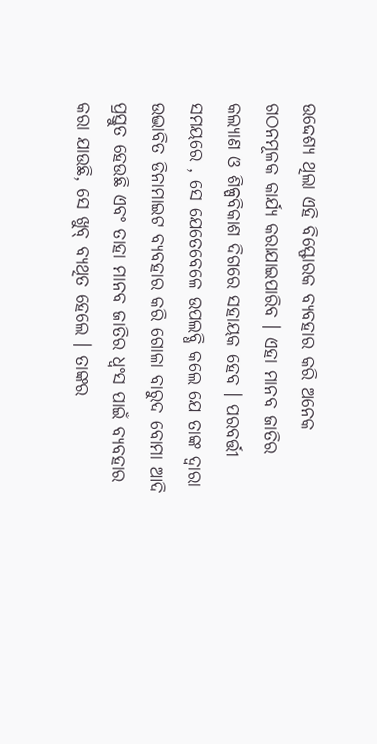ଉଦ୍ଦେଶ୍ୟ ଥିଲା ଏହି ବିସ୍ଫୋରକ ବ୍ୟବହାର କରି ଅନେକ ଗଠନମୂଳକ କାର୍ଯ୍ୟ କରାଯାଇପାରିବ । ଏହା ମାନବ ଜାତିର କଲ୍ୟାଣ ଓ ଶିଳ୍ପବିକାଶ ଦିଗରେ ସହାୟକ ହେବ । ପରବର୍ତ୍ତୀ ସମୟରେ , ସେ ଯେତେବେଳେ ଉପଲବ୍ଧି କଲେ ଯେ ତାଙ୍କ ଦ୍ୱାରା ଉଦ୍ଭାବିତ ଡିନାମାଇଟ ବ୍ୟବହାର କରି ଗୋଳା ବାରୁଦ ବୋମା ଆଦି ପ୍ରସ୍ତୁତ ହେଉଛି ଏବଂ ତାହା ମାନବ ଜାତିର ଧ୍ୱଂସ ପାଇଁ ବ୍ୟବହାର କରା ଯାଉଛି, ସେ ଖୁବ୍ ବ୍ୟଥିତ ହେଲେ । ତାଙ୍କର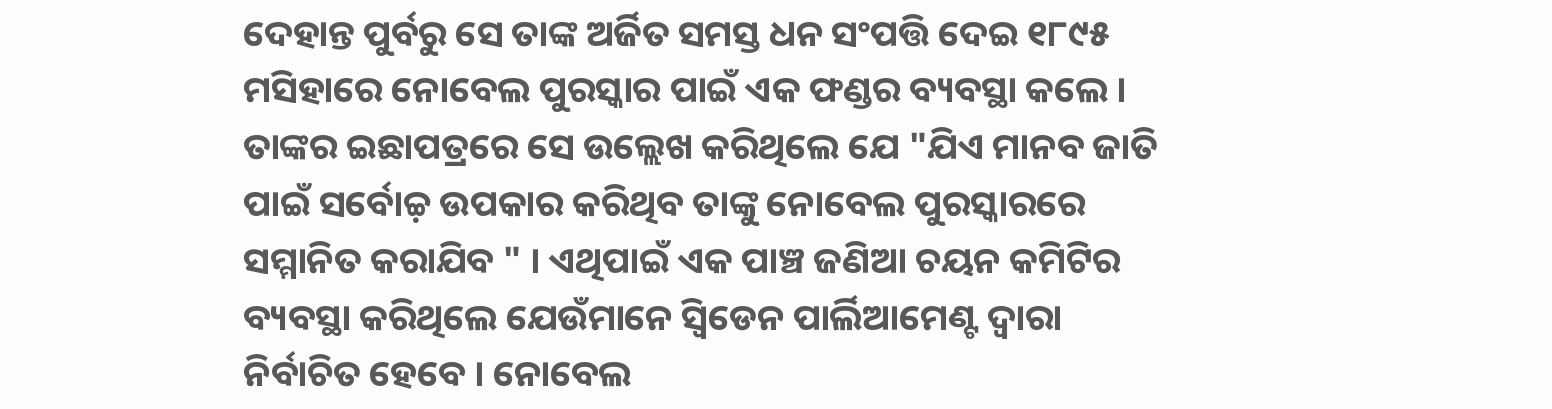ଦେହାନ୍ତ ପୁର୍ବରୁ ସେ ତାଙ୍କ ଅର୍ଜିତ ସମସ୍ତ ଧନ ସଂପତ୍ତି ଦେଇ ୧୮୯୫ ମସିହାରେ ନୋବେଲ ପୁରସ୍କାର ପାଇଁ ଏକ ଫଣ୍ଡର ବ୍ୟବସ୍ଥା କଲେ । ତାଙ୍କର ଇଛାପତ୍ରରେ ସେ ଉଲ୍ଲେଖ କରିଥିଲେ ଯେ "ଯିଏ ମାନବ ଜାତି ପାଇଁ ସର୍ବୋଚ୍ଚ଼ ଉପକାର କରିଥିବ ତାଙ୍କୁ ନୋବେଲ ପୁରସ୍କାରରେ ସମ୍ମାନିତ କରାଯିବ " । ଏଥିପାଇଁ ଏକ ପାଞ୍ଚ ଜଣିଆ ଚୟନ କମିଟିର ବ୍ୟବସ୍ଥା କରିଥିଲେ ଯେଉଁମାନେ ସ୍ୱିଡେନ ପାର୍ଲିଆମେଣ୍ଟ ଦ୍ୱାରା ନିର୍ବାଚିତ ହେବେ । ନୋବେଲ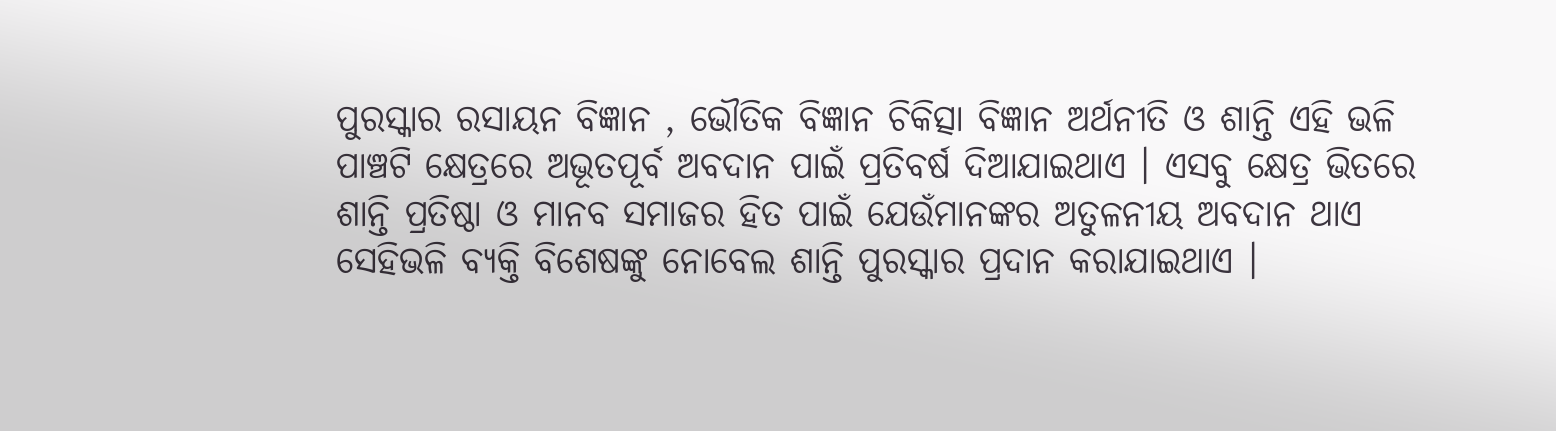ପୁରସ୍କାର ରସାୟନ ବିଜ୍ଞାନ , ଭୌତିକ ବିଜ୍ଞାନ ଚିକିତ୍ସା ବିଜ୍ଞାନ ଅର୍ଥନୀତି ଓ ଶାନ୍ତି ଏହି ଭଳି ପାଞ୍ଚଟି କ୍ଷେତ୍ରରେ ଅଭୂତପୂର୍ବ ଅବଦାନ ପାଇଁ ପ୍ରତିବର୍ଷ ଦିଆଯାଇଥାଏ । ଏସବୁ କ୍ଷେତ୍ର ଭିତରେ ଶାନ୍ତି ପ୍ରତିଷ୍ଠା ଓ ମାନବ ସମାଜର ହିତ ପାଇଁ ଯେଉଁମାନଙ୍କର ଅତୁଳନୀୟ ଅବଦାନ ଥାଏ ସେହିଭଳି ବ୍ୟକ୍ତି ବିଶେଷଙ୍କୁ ନୋବେଲ ଶାନ୍ତି ପୁରସ୍କାର ପ୍ରଦାନ କରାଯାଇଥାଏ ।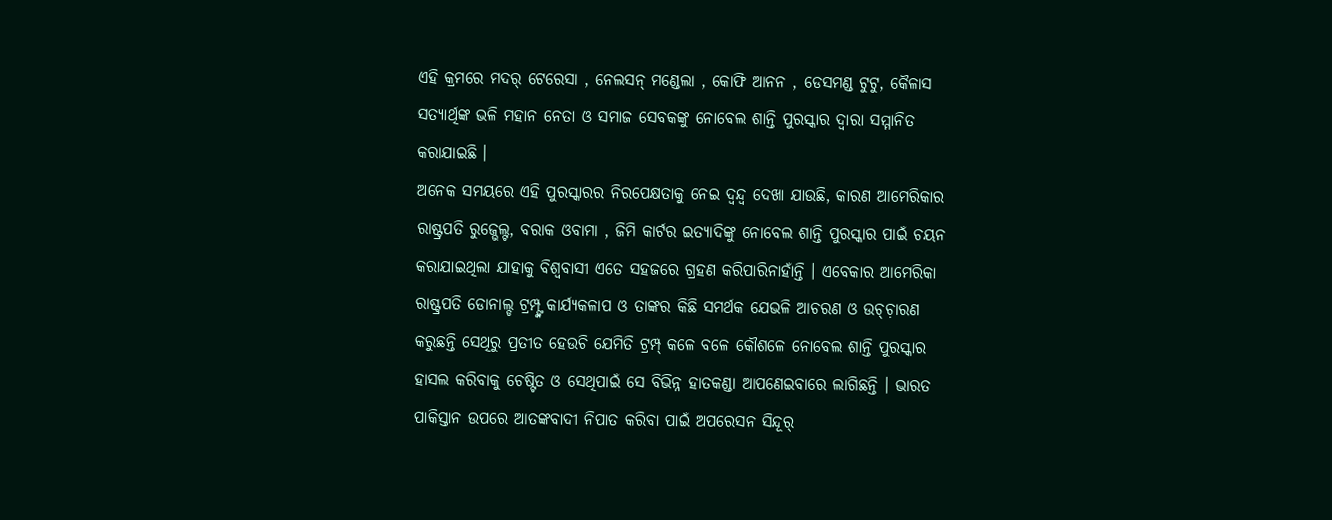ଏହି କ୍ରମରେ ମଦର୍ ଟେରେସା , ନେଲସନ୍ ମଣ୍ଡେଲା , କୋଫି ଆନନ , ଡେସମଣ୍ଡ ଟୁଟୁ, କୈଳାସ ସତ୍ୟାର୍ଥିଙ୍କ ଭଳି ମହାନ ନେତା ଓ ସମାଜ ସେବକଙ୍କୁ ନୋବେଲ ଶାନ୍ତି ପୁରସ୍କାର ଦ୍ୱାରା ସମ୍ମାନିତ କରାଯାଇଛି ।
ଅନେକ ସମୟରେ ଏହି ପୁରସ୍କାରର ନିରପେକ୍ଷତାକୁ ନେଇ ଦ୍ୱନ୍ଦ୍ୱ ଦେଖା ଯାଉଛି, କାରଣ ଆମେରିକାର ରାଷ୍ଟ୍ରପତି ରୁଜ୍ଭେଲ୍ଟ, ବରାକ ଓବାମା , ଜିମି କାର୍ଟର ଇତ୍ୟାଦିଙ୍କୁ ନୋବେଲ ଶାନ୍ତି ପୁରସ୍କାର ପାଇଁ ଚୟନ କରାଯାଇଥିଲା ଯାହାକୁ ବିଶ୍ୱବାସୀ ଏତେ ସହଜରେ ଗ୍ରହଣ କରିପାରିନାହାଁନ୍ତି । ଏବେକାର ଆମେରିକା ରାଷ୍ଟ୍ରପତି ଡୋନାଲ୍ଡ ଟ୍ରମ୍ପ୍ଙ୍କ କାର୍ଯ୍ୟକଳାପ ଓ ତାଙ୍କର କିଛି ସମର୍ଥକ ଯେଭଳି ଆଚରଣ ଓ ଉଚ୍ଚ଼ାରଣ କରୁଛନ୍ତି ସେଥିରୁ ପ୍ରତୀତ ହେଉଚି ଯେମିତି ଟ୍ରମ୍ପ୍ କଳେ ବଳେ କୌଶଳେ ନୋବେଲ ଶାନ୍ତି ପୁରସ୍କାର ହାସଲ କରିବାକୁ ଚେଷ୍ଟିତ ଓ ସେଥିପାଇଁ ସେ ବିଭିନ୍ନ ହାତକଣ୍ଡା ଆପଣେଇବାରେ ଲାଗିଛନ୍ତି । ଭାରତ ପାକିସ୍ତାନ ଉପରେ ଆତଙ୍କବାଦୀ ନିପାତ କରିବା ପାଇଁ ଅପରେସନ ସିନ୍ଦୂର୍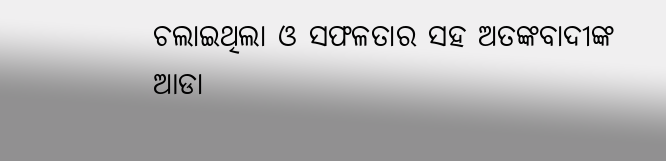ଚଲାଇଥିଲା ଓ ସଫଳତାର ସହ ଅତଙ୍କବାଦୀଙ୍କ ଆଡା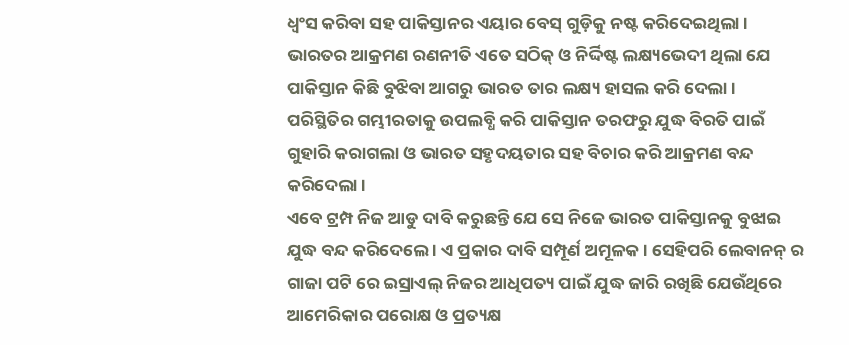ଧ୍ୱଂସ କରିବା ସହ ପାକିସ୍ତାନର ଏୟାର ବେସ୍ ଗୁଡ଼ିକୁ ନଷ୍ଟ କରିଦେଇଥିଲା । ଭାରତର ଆକ୍ରମଣ ରଣନୀତି ଏତେ ସଠିକ୍ ଓ ନିର୍ଦ୍ଦିଷ୍ଟ ଲକ୍ଷ୍ୟଭେଦୀ ଥିଲା ଯେ ପାକିସ୍ତାନ କିଛି ବୁଝିବା ଆଗରୁ ଭାରତ ତାର ଲକ୍ଷ୍ୟ ହାସଲ କରି ଦେଲା । ପରିସ୍ଥିତିର ଗମ୍ଭୀରତାକୁ ଉପଲବ୍ଧି କରି ପାକିସ୍ତାନ ତରଫରୁ ଯୁଦ୍ଧ ବିରତି ପାଇଁ ଗୁହାରି କରାଗଲା ଓ ଭାରତ ସହୃଦୟତାର ସହ ବିଚାର କରି ଆକ୍ରମଣ ବନ୍ଦ କରିଦେଲା ।
ଏବେ ଟ୍ରମ୍ପ ନିଜ ଆଡୁ ଦାବି କରୁଛନ୍ତି ଯେ ସେ ନିଜେ ଭାରତ ପାକିସ୍ତାନକୁ ବୁଝାଇ ଯୁଦ୍ଧ ବନ୍ଦ କରିଦେଲେ । ଏ ପ୍ରକାର ଦାବି ସମ୍ପୂର୍ଣ ଅମୂଳକ । ସେହିପରି ଲେବାନନ୍ ର ଗାଜା ପଟି ରେ ଇସ୍ରାଏଲ୍ ନିଜର ଆଧିପତ୍ୟ ପାଇଁ ଯୁଦ୍ଧ ଜାରି ରଖିଛି ଯେଉଁଥିରେ ଆମେରିକାର ପରୋକ୍ଷ ଓ ପ୍ରତ୍ୟକ୍ଷ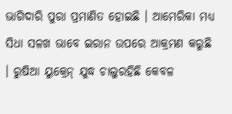ଭାଗିଦାରି ପୁରା ପ୍ରମାଣିତ ହୋଇଛି । ଆମେରିକା ମଧ୍ୟ ସିଧା ସଳଖ ଭାବେ ଇରାନ ଉପରେ ଆକ୍ରମଣ କରୁଛି । ରୁଷିଆ ୟୁକ୍ରେନ୍ ଯୁଦ୍ଧ ଚାଲୁରହିଛି କେବଳ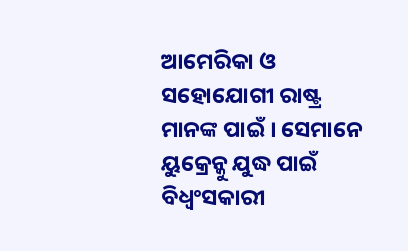ଆମେରିକା ଓ ସହୋଯୋଗୀ ରାଷ୍ଟ୍ର ମାନଙ୍କ ପାଇଁ । ସେମାନେ ୟୁକ୍ରେନ୍କୁ ଯୁଦ୍ଧ ପାଇଁ ବିଧ୍ୱଂସକାରୀ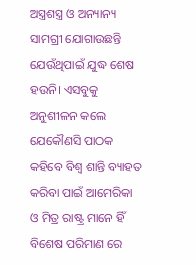ଅସ୍ତ୍ରଶସ୍ତ୍ର ଓ ଅନ୍ୟାନ୍ୟ ସାମଗ୍ରୀ ଯୋଗାଉଛନ୍ତି ଯେଉଁଥିପାଇଁ ଯୁଦ୍ଧ ଶେଷ ହଉନି। ଏସବୁକୁ ଅନୁଶୀଳନ କଲେ ଯେକୌଣସି ପାଠକ କହିବେ ବିଶ୍ୱ ଶାନ୍ତି ବ୍ୟାହତ କରିବା ପାଇଁ ଆମେରିକା ଓ ମିତ୍ର ରାଷ୍ଟ୍ର ମାନେ ହିଁ ବିଶେଷ ପରିମାଣ ରେ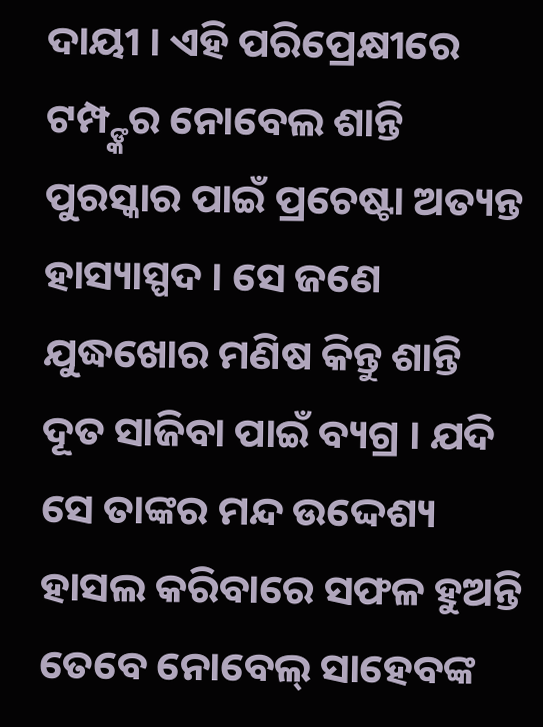ଦାୟୀ । ଏହି ପରିପ୍ରେକ୍ଷୀରେ ଟମ୍ପ୍ଙ୍କର ନୋବେଲ ଶାନ୍ତି ପୁରସ୍କାର ପାଇଁ ପ୍ରଚେଷ୍ଟା ଅତ୍ୟନ୍ତ ହାସ୍ୟାସ୍ପଦ । ସେ ଜଣେ ଯୁଦ୍ଧଖୋର ମଣିଷ କିନ୍ତୁ ଶାନ୍ତି ଦୂତ ସାଜିବା ପାଇଁ ବ୍ୟଗ୍ର । ଯଦି ସେ ତାଙ୍କର ମନ୍ଦ ଉଦ୍ଦେଶ୍ୟ ହାସଲ କରିବାରେ ସଫଳ ହୁଅନ୍ତି ତେବେ ନୋବେଲ୍ ସାହେବଙ୍କ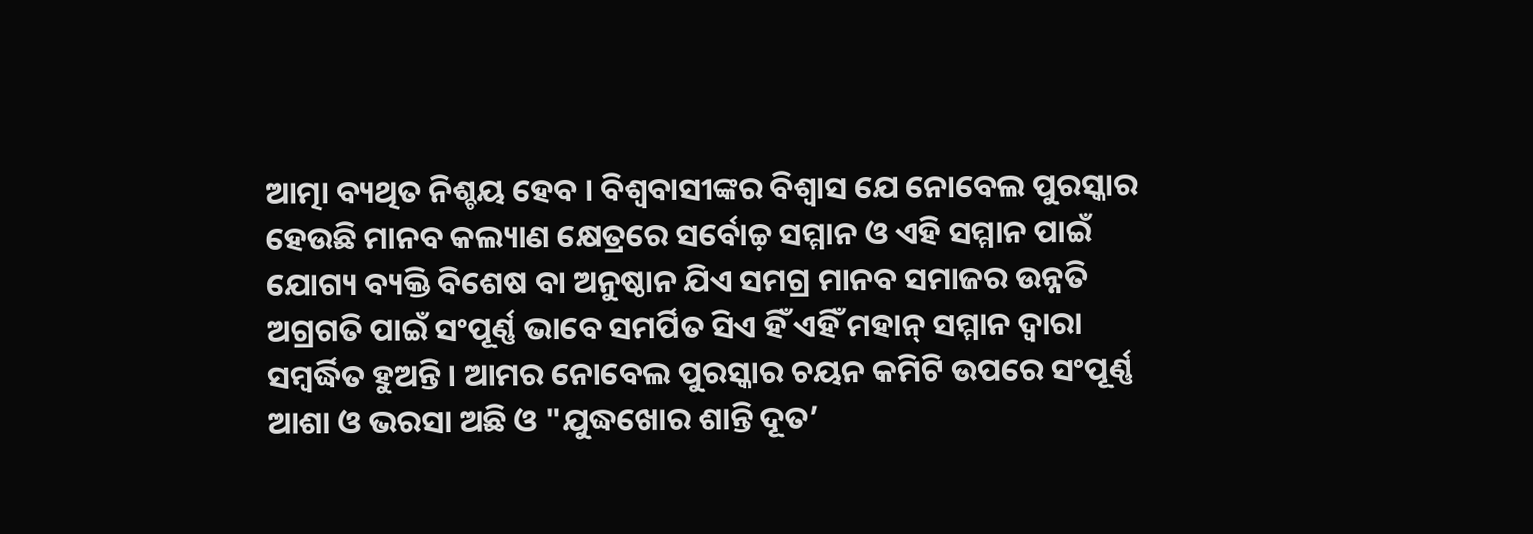ଆତ୍ମା ବ୍ୟଥିତ ନିଶ୍ଚୟ ହେବ । ବିଶ୍ୱବାସୀଙ୍କର ବିଶ୍ୱାସ ଯେ ନୋବେଲ ପୁରସ୍କାର ହେଉଛି ମାନବ କଲ୍ୟାଣ କ୍ଷେତ୍ରରେ ସର୍ବୋଚ୍ଚ଼ ସମ୍ମାନ ଓ ଏହି ସମ୍ମାନ ପାଇଁ ଯୋଗ୍ୟ ବ୍ୟକ୍ତି ବିଶେଷ ବା ଅନୁଷ୍ଠାନ ଯିଏ ସମଗ୍ର ମାନବ ସମାଜର ଉନ୍ନତି ଅଗ୍ରଗତି ପାଇଁ ସଂପୂର୍ଣ୍ଣ ଭାବେ ସମର୍ପିତ ସିଏ ହିଁ ଏହିଁ ମହାନ୍ ସମ୍ମାନ ଦ୍ୱାରା ସମ୍ବର୍ଦ୍ଧିତ ହୁଅନ୍ତି । ଆମର ନୋବେଲ ପୁରସ୍କାର ଚୟନ କମିଟି ଉପରେ ସଂପୂର୍ଣ୍ଣ ଆଶା ଓ ଭରସା ଅଛି ଓ "ଯୁଦ୍ଧଖୋର ଶାନ୍ତି ଦୂତ’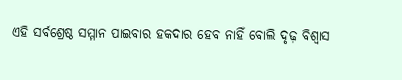ଏହି ସର୍ବଶ୍ରେଷ୍ଠ ସମ୍ମାନ ପାଇବାର ହକଦାର ହେବ ନାହିଁ ବୋଲି ଦୃଢ଼ ବିଶ୍ୱାସ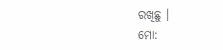ରଖିଛୁ ।
ମୋ: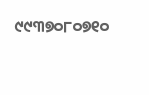୯୯୩୭୦୮୦୭୧୦